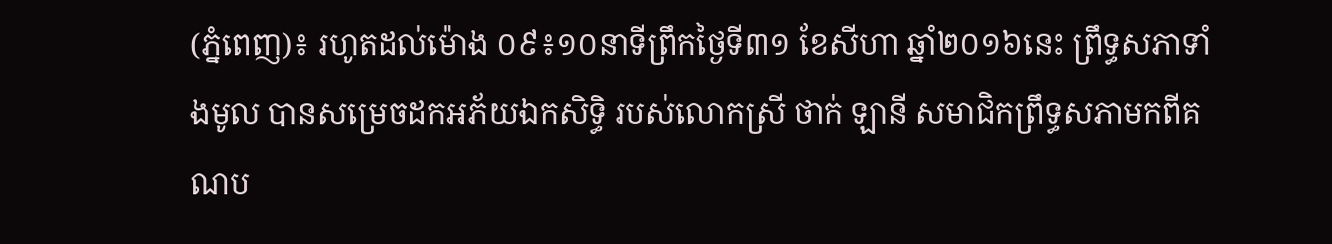(ភ្នំពេញ)៖ រហូតដល់ម៉ោង ០៩៖១០នាទីព្រឹកថ្ងៃទី៣១ ខែសីហា ឆ្នាំ២០១៦នេះ ព្រឹទ្ធសភាទាំងមូល បានសម្រេចដកអភ័យឯកសិទ្ធិ របស់លោកស្រី ថាក់ ឡានី សមាជិកព្រឹទ្ធសភាមកពីគណប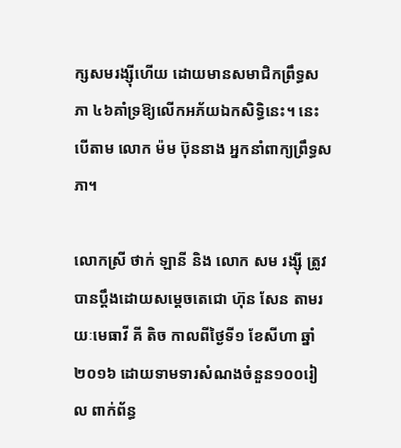ក្សសមរង្ស៊ីហើយ ដោយមានសមាជិកព្រឹទ្ធសភា ៤៦គាំទ្រឱ្យលើកអភ័យឯកសិទ្ធិនេះ។ នេះបើតាម លោក ម៉ម ប៊ុននាង អ្នកនាំពាក្យព្រឹទ្ធសភា។

លោកស្រី ថាក់ ឡានី និង លោក សម រង្ស៊ី ត្រូវបានប្តឹងដោយសម្តេចតេជោ ហ៊ុន សែន តាមរយៈមេធាវី គី តិច កាលពីថ្ងៃទី១ ខែសីហា ឆ្នាំ២០១៦ ដោយទាមទារសំណងចំនួន១០០រៀល ពាក់ព័ន្ធ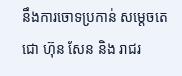នឹងការចោទប្រកាន់ សម្តេចតេជោ ហ៊ុន សែន និង រាជរ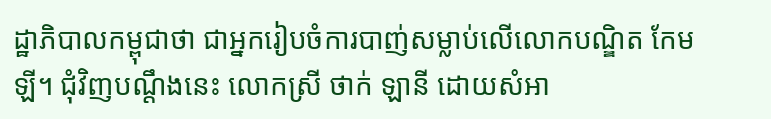ដ្ឋាភិបាលកម្ពុជាថា ជាអ្នករៀបចំការបាញ់សម្លាប់លើលោកបណ្ឌិត កែម ឡី។ ជុំវិញបណ្តឹងនេះ លោកស្រី ថាក់ ឡានី ដោយសំអា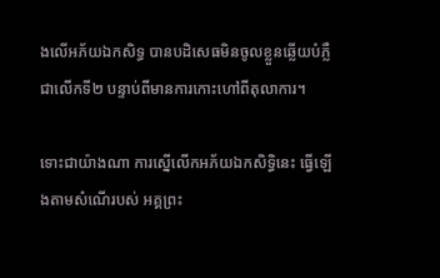ងលើអភ័យឯកសិទ្ធ បានបដិសេធមិនចូលខ្លួនឆ្លើយបំភ្លឺជាលើកទី២ បន្ទាប់ពីមានការកោះហៅពីតុលាការ។

ទោះជាយ៉ាងណា ការស្នើលើកអភ័យឯកសិទ្ធិនេះ ធ្វើឡើងតាមសំណើរបស់ អគ្គព្រះ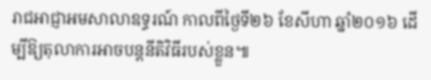រាជអាជ្ញាអមសាលាឧទ្ធរណ៍ កាលពីថ្ងៃទី២៦ ខែសីហា ឆ្នាំ២០១៦ ដើម្បីឱ្យតុលាការអាចបន្តនីតិវិធីរបស់ខ្លួន៕